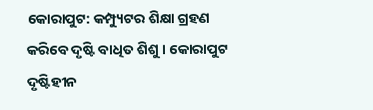କୋରାପୁଟ: କମ୍ପ୍ୟୁଟର ଶିକ୍ଷା ଗ୍ରହଣ କରିବେ ଦୃଷ୍ଟି ବାଧିତ ଶିଶୁ । କୋରାପୁଟ ଦୃଷ୍ଟିହୀନ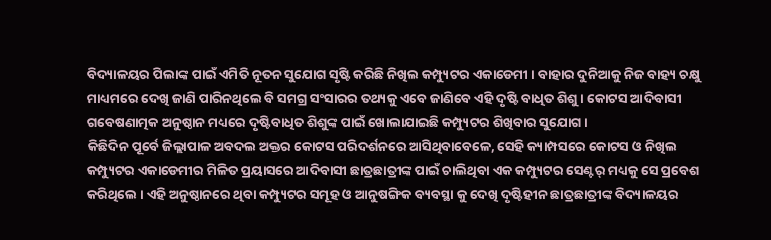ବିଦ୍ୟାଳୟର ପିଲାଙ୍କ ପାଇଁ ଏମିତି ନୂତନ ସୁଯୋଗ ସୃଷ୍ଟି କରିଛି ନିଖିଲ କମ୍ପ୍ୟୁଟର ଏକାଡେମୀ । ବାହାର ଦୁନିଆକୁ ନିଜ ବାହ୍ୟ ଚକ୍ଷୁ ମାଧ୍ୟମରେ ଦେଖି ଜାଣି ପାରିନଥିଲେ ବି ସମଗ୍ର ସଂସାରର ତଥ୍ୟକୁ ଏବେ ଜାଣିବେ ଏହି ଦୃଷ୍ଟି ବାଧିତ ଶିଶୁ । କୋଟସ ଆଦିବାସୀ ଗବେଷଣାତ୍ମକ ଅନୁଷ୍ଠାନ ମଧ୍ୟରେ ଦୃଷ୍ଟିବାଧିତ ଶିଶୁଙ୍କ ପାଇଁ ଖୋଲାଯାଇଛି କମ୍ପ୍ୟୁଟର ଶିଖିବାର ସୁଯୋଗ ।
କିଛିଦିନ ପୂର୍ବେ ଜିଲ୍ଲାପାଳ ଅବଦଲ ଅକ୍ତର କୋଟସ ପରିଦର୍ଶନରେ ଆସିଥିବାବେଳେ, ସେହି କ୍ୟାମ୍ପସରେ କୋଟସ ଓ ନିଖିଲ କମ୍ପ୍ୟୁଟର ଏକାଡେମୀର ମିଳିତ ପ୍ରୟାସରେ ଆଦିବାସୀ ଛାତ୍ରଛାତ୍ରୀଙ୍କ ପାଇଁ ଚାଲିଥିବା ଏକ କମ୍ପ୍ୟୁଟର ସେଣ୍ଟର୍ ମଧ୍ୟକୁ ସେ ପ୍ରବେଶ କରିଥିଲେ । ଏହି ଅନୁଷ୍ଠାନରେ ଥିବା କମ୍ପ୍ୟୁଟର ସମୂହ ଓ ଆନୁଷଙ୍ଗିକ ବ୍ୟବସ୍ଥା କୁ ଦେଖି ଦୃଷ୍ଟିହୀନ ଛାତ୍ରଛାତ୍ରୀଙ୍କ ବିଦ୍ୟାଳୟର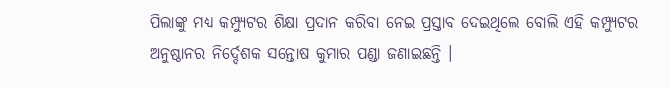ପିଲାଙ୍କୁ ମଧ୍ୟ କମ୍ପ୍ୟୁଟର ଶିକ୍ଷା ପ୍ରଦାନ କରିବା ନେଇ ପ୍ରସ୍ତାବ ଦେଇଥିଲେ ବୋଲି ଏହି କମ୍ପ୍ୟୁଟର ଅନୁଷ୍ଠାନର ନିର୍ଦ୍ଦେଶକ ସନ୍ତୋଷ କୁମାର ପଣ୍ଡା ଜଣାଇଛନ୍ତି ।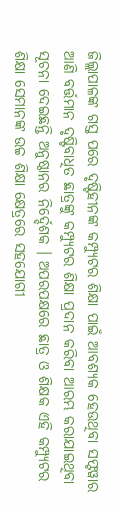ଜିଲ୍ଲାପାଳଙ୍କ ଗସ୍ତ ପରେ ଦୃଷ୍ଟିହୀନଙ୍କ କମ୍ପ୍ୟୁଟର ଶିକ୍ଷା ପାଇଁ ଆବଶ୍ୟକ ହେଉଥିବା ସଫ୍ଟୱାର ଆଣି ବର୍ତ୍ତମାନ ଦୃଷ୍ଟିବାଧିତ ଛାତ୍ରଙ୍କୁ କମ୍ପ୍ୟୁଟର ଶିକ୍ଷା ପ୍ରଦାନ କରିବା ଆରମ୍ଭ କରାଯାଇଥିବା ସୂଚନା ଦେଇଛନ୍ତି ଅନୁଷ୍ଠାନର ନିର୍ଦ୍ଦେଶକ । ଅପରପକ୍ଷରେ ଛାତ୍ର ଓ ଶିକ୍ଷକ ଏହି କମ୍ପ୍ୟୁଟର ଶିକ୍ଷା ସେମାନଙ୍କ ଉଚ୍ଚ ଶିକ୍ଷା କ୍ଷେତ୍ରରେ ସହଯୋଗୀ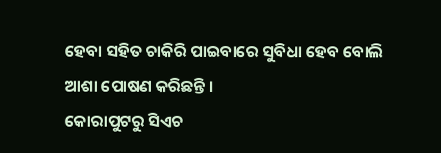ହେବା ସହିତ ଚାକିରି ପାଇବାରେ ସୁବିଧା ହେବ ବୋଲି ଆଶା ପୋଷଣ କରିଛନ୍ତି ।
କୋରାପୁଟରୁ ସିଏଚ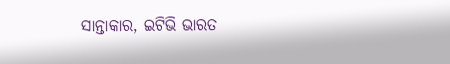ସାନ୍ତାକାର, ଇଟିଭି ଭାରତ